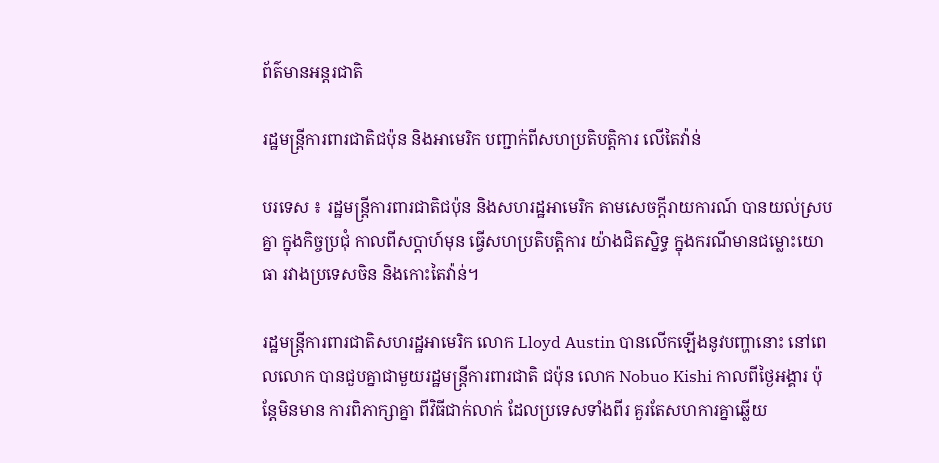ព័ត៌មានអន្តរជាតិ

រដ្ឋមន្ត្រីការពារជាតិជប៉ុន និងអាមេរិក បញ្ជាក់ពីសហប្រតិបត្តិការ លើតៃវ៉ាន់

បរទេស ៖ រដ្ឋមន្ត្រីការពារជាតិជប៉ុន និងសហរដ្ឋអាមេរិក តាមសេចក្តីរាយការណ៍ បានយល់ស្របគ្នា ក្នុងកិច្ចប្រជុំ កាលពីសប្ដាហ៍មុន ធ្វើសហប្រតិបត្តិការ យ៉ាងជិតស្និទ្ធ ក្នុងករណីមានជម្លោះយោធា រវាងប្រទេសចិន និងកោះតៃវ៉ាន់។

រដ្ឋមន្ត្រីការពារជាតិសហរដ្ឋអាមេរិក លោក Lloyd Austin បានលើកឡើងនូវបញ្ហានោះ នៅពេលលោក បានជួបគ្នាជាមួយរដ្ឋមន្ត្រីការពារជាតិ ជប៉ុន លោក Nobuo Kishi កាលពីថ្ងៃអង្គារ ប៉ុន្តែមិនមាន ការពិភាក្សាគ្នា ពីវិធីជាក់លាក់ ដែលប្រទេសទាំងពីរ គួរតែសហការគ្នាឆ្លើយ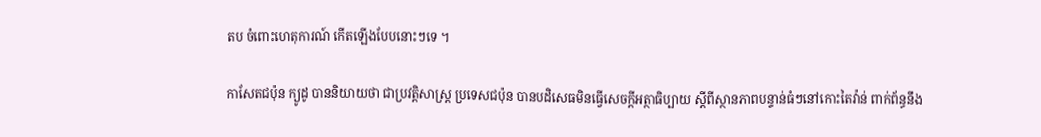តប ចំពោះហេតុការណ៍ កើតឡើងបែបនោះៗទេ ។

កាសែតជប៉ុន ក្យូដូ បាននិយាយថា ជាប្រវត្តិសាស្ត្រ ប្រទេសជប៉ុន បានបដិសេធមិនធ្វើសេចក្តីអត្ថាធិប្បាយ ស្តីពីស្ថានភាពបន្ទាន់ធំៗនៅកោះតៃវ៉ាន់ ពាក់ព័ន្ធនឹង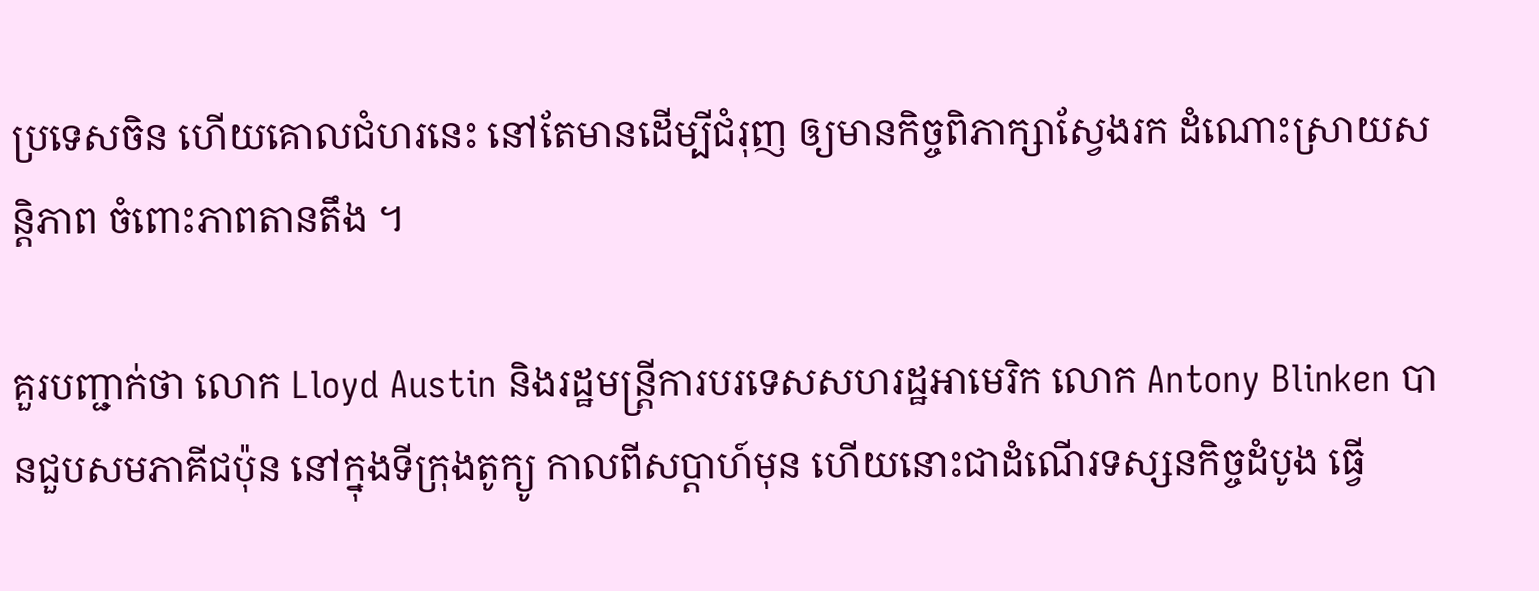ប្រទេសចិន ហើយគោលជំហរនេះ នៅតែមានដើម្បីជំរុញ ឲ្យមានកិច្ចពិភាក្សាស្វែងរក ដំណោះស្រាយសន្តិភាព ចំពោះភាពតានតឹង ។

គួរបញ្ជាក់ថា លោក Lloyd Austin និងរដ្ឋមន្ត្រីការបរទេសសហរដ្ឋអាមេរិក លោក Antony Blinken បានជួបសមភាគីជប៉ុន នៅក្នុងទីក្រុងតូក្យូ កាលពីសប្ដាហ៍មុន ហើយនោះជាដំណើរទស្សនកិច្ចដំបូង ធ្វើ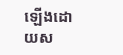ឡើងដោយស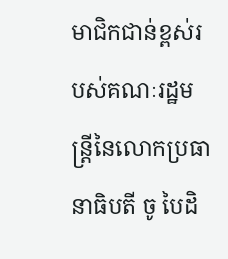មាជិកជាន់ខ្ពស់របស់គណៈរដ្ឋមន្ត្រីនៃលោកប្រធានាធិបតី ចូ បៃដិ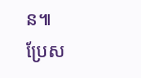ន៕
ប្រែស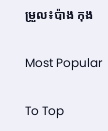ម្រួល៖ប៉ាង កុង

Most Popular

To Top